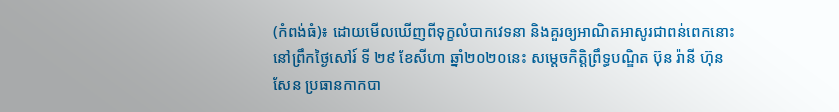(កំពង់ធំ)៖ ដោយមេីលឃេីញពីទុក្ខលំបាកវេទនា និងគួរឲ្យអាណិតអាសូរជាពន់ពេកនោះ នៅព្រឹកថ្ងៃសៅរ៍ ទី ២៩ ខែសីហា ឆ្នាំ២០២០នេះ សម្តេចកិត្តិព្រឹទ្ធបណ្ឌិត ប៊ុន រ៉ានី ហ៊ុនសែន ប្រធានកាកបា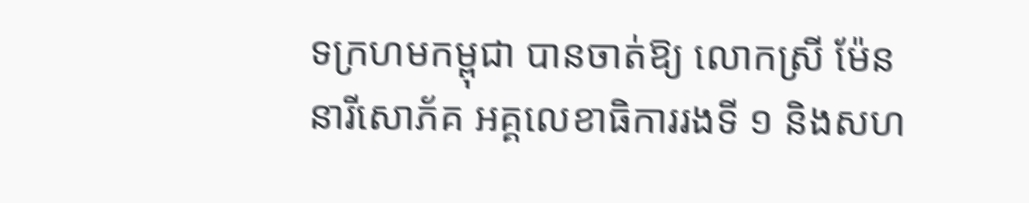ទក្រហមកម្ពុជា បានចាត់ឱ្យ លោកស្រី ម៉ែន នារីសោភ័គ អគ្គលេខាធិការរងទី ១ និងសហ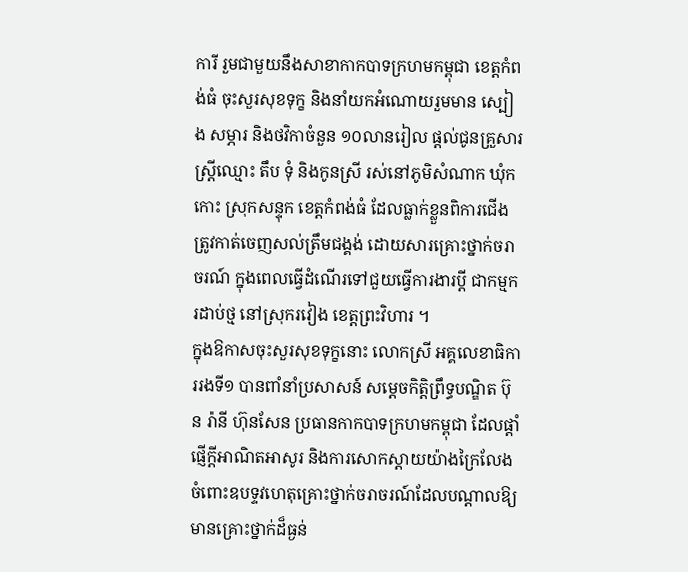ការី រួមជាមួយនឹងសាខាកាកបាទក្រហមកម្ពុជា ខេត្តកំពង់ធំ ចុះសួរសុខទុក្ខ និងនាំយកអំណោយរួមមាន ស្បៀង សម្ភារ និងថវិកាចំនួន ១០លានរៀល ផ្តល់ជូនគ្រួសារ ស្ត្រីឈ្មោះ តឹប ទុំ និងកូនស្រី រស់នៅភូមិសំណាក ឃុំកកោះ ស្រុកសន្ទុក ខេត្តកំពង់ធំ ដែលធ្លាក់ខ្លួនពិការជេីង ត្រូវកាត់ចេញសល់ត្រឹមជង្គង់ ដោយសារគ្រោះថ្នាក់ចរាចរណ៍ ក្នុងពេលធ្វេីដំណេីរទៅជួយធ្វើការងារប្តី ជាកម្មករដាប់ថ្ម នៅស្រុករវៀង ខេត្តព្រះវិហារ ។
ក្នុងឱកាសចុះសួរសុខទុក្ខនោះ លោកស្រី អគ្គលេខាធិការរងទី១ បានពាំនាំប្រសាសន៍ សម្តេចកិត្តិព្រឹទ្ធបណ្ឌិត ប៊ុន រ៉ានី ហ៊ុនសែន ប្រធានកាកបាទក្រហមកម្ពុជា ដែលផ្តាំផ្ញើក្តីអាណិតអាសូរ និងការសោកស្តាយយ៉ាងក្រៃលែង ចំពោះឧបទ្ទវហេតុគ្រោះថ្នាក់ចរាចរណ៍ដែលបណ្តាលឱ្យមានគ្រោះថ្នាក់ដ៏ធ្ងន់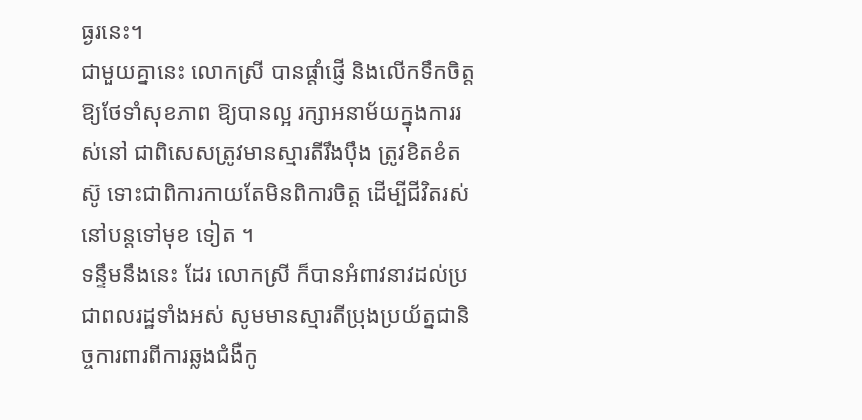ធ្ងរនេះ។
ជាមួយគ្នានេះ លោកស្រី បានផ្តាំផ្ញើ និងលេីកទឹកចិត្តឱ្យថែទាំសុខភាព ឱ្យបានល្អ រក្សាអនាម័យក្នុងការរស់នៅ ជាពិសេសត្រូវមានស្មារតីរឹងប៉ឹង ត្រូវខិតខំតស៊ូ ទោះជាពិការកាយតែមិនពិការចិត្ត ដេីម្បីជីវិតរស់នៅបន្តទៅមុខ ទៀត ។
ទន្ទឹមនឹងនេះ ដែរ លោកស្រី ក៏បានអំពាវនាវដល់ប្រជាពលរដ្ឋទាំងអស់ សូមមានស្មារតីប្រុងប្រយ័ត្នជានិច្ចការពារពីការឆ្លងជំងឺកូ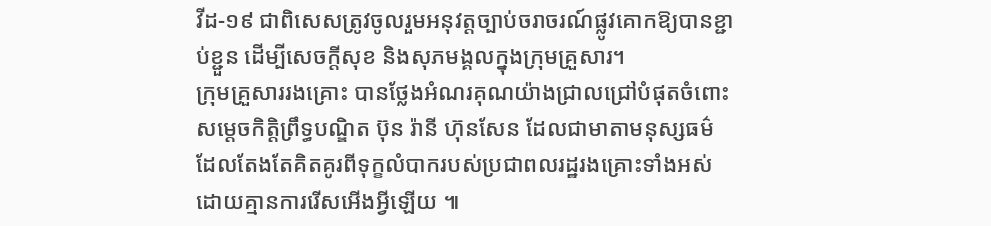វីដ-១៩ ជាពិសេសត្រូវចូលរួមអនុវត្តច្បាប់ចរាចរណ៍ផ្លូវគោកឱ្យបានខ្ជាប់ខ្ជួន ដេីម្បីសេចក្តីសុខ និងសុភមង្គលក្នុងក្រុមគ្រួសារ។
ក្រុមគ្រួសាររងគ្រោះ បានថ្លែងអំណរគុណយ៉ាងជ្រាលជ្រៅបំផុតចំពោះ សម្តេចកិត្តិព្រឹទ្ធបណ្ឌិត ប៊ុន រ៉ានី ហ៊ុនសែន ដែលជាមាតាមនុស្សធម៌ ដែលតែងតែគិតគូរពីទុក្ខលំបាករបស់ប្រជាពលរដ្ឋរងគ្រោះទាំងអស់ ដោយគ្មានការរើសអើងអ្វីឡើយ ៕